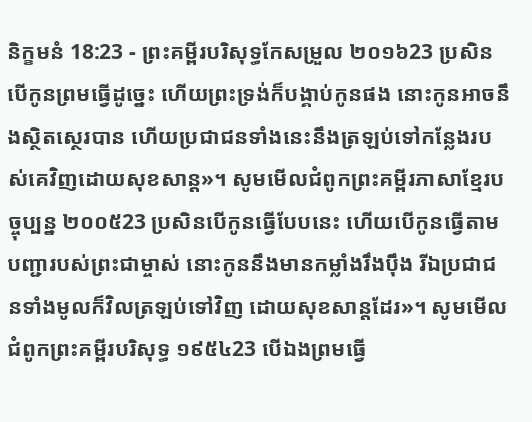និក្ខមនំ 18:23 - ព្រះគម្ពីរបរិសុទ្ធកែសម្រួល ២០១៦23 ប្រសិនបើកូនព្រមធ្វើដូច្នេះ ហើយព្រះទ្រង់ក៏បង្គាប់កូនផង នោះកូនអាចនឹងស្ថិតស្ថេរបាន ហើយប្រជាជនទាំងនេះនឹងត្រឡប់ទៅកន្លែងរបស់គេវិញដោយសុខសាន្ត»។ សូមមើលជំពូកព្រះគម្ពីរភាសាខ្មែរបច្ចុប្បន្ន ២០០៥23 ប្រសិនបើកូនធ្វើបែបនេះ ហើយបើកូនធ្វើតាមបញ្ជារបស់ព្រះជាម្ចាស់ នោះកូននឹងមានកម្លាំងរឹងប៉ឹង រីឯប្រជាជនទាំងមូលក៏វិលត្រឡប់ទៅវិញ ដោយសុខសាន្តដែរ»។ សូមមើលជំពូកព្រះគម្ពីរបរិសុទ្ធ ១៩៥៤23 បើឯងព្រមធ្វើ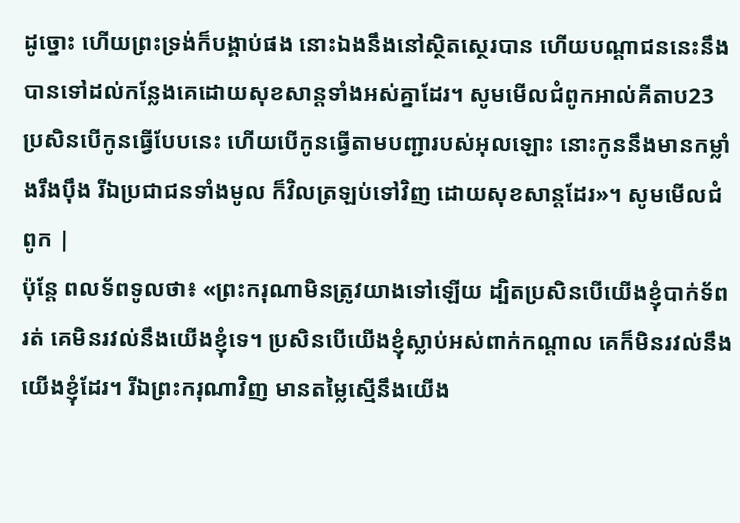ដូច្នោះ ហើយព្រះទ្រង់ក៏បង្គាប់ផង នោះឯងនឹងនៅស្ថិតស្ថេរបាន ហើយបណ្តាជននេះនឹងបានទៅដល់កន្លែងគេដោយសុខសាន្តទាំងអស់គ្នាដែរ។ សូមមើលជំពូកអាល់គីតាប23 ប្រសិនបើកូនធ្វើបែបនេះ ហើយបើកូនធ្វើតាមបញ្ជារបស់អុលឡោះ នោះកូននឹងមានកម្លាំងរឹងប៉ឹង រីឯប្រជាជនទាំងមូល ក៏វិលត្រឡប់ទៅវិញ ដោយសុខសាន្តដែរ»។ សូមមើលជំពូក |
ប៉ុន្តែ ពលទ័ពទូលថា៖ «ព្រះករុណាមិនត្រូវយាងទៅឡើយ ដ្បិតប្រសិនបើយើងខ្ញុំបាក់ទ័ពរត់ គេមិនរវល់នឹងយើងខ្ញុំទេ។ ប្រសិនបើយើងខ្ញុំស្លាប់អស់ពាក់កណ្ដាល គេក៏មិនរវល់នឹងយើងខ្ញុំដែរ។ រីឯព្រះករុណាវិញ មានតម្លៃស្មើនឹងយើង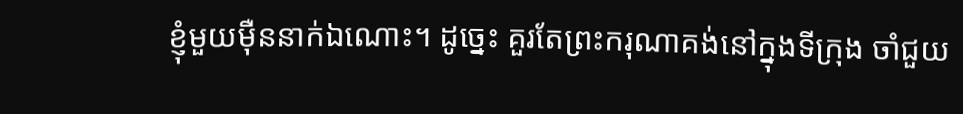ខ្ញុំមួយម៉ឺននាក់ឯណោះ។ ដូច្នេះ គួរតែព្រះករុណាគង់នៅក្នុងទីក្រុង ចាំជួយ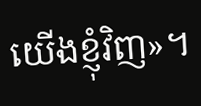យើងខ្ញុំវិញ»។